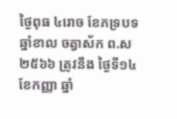ថ្ងៃពុធ ៤រោច ខែភទ្របទ ឆ្នាំខាល ចត្វាស័ក ព.ស ២៥៦៦ ត្រូវនឹង ថ្ងៃទី១៤ ខែកញ្ញា ឆ្នាំ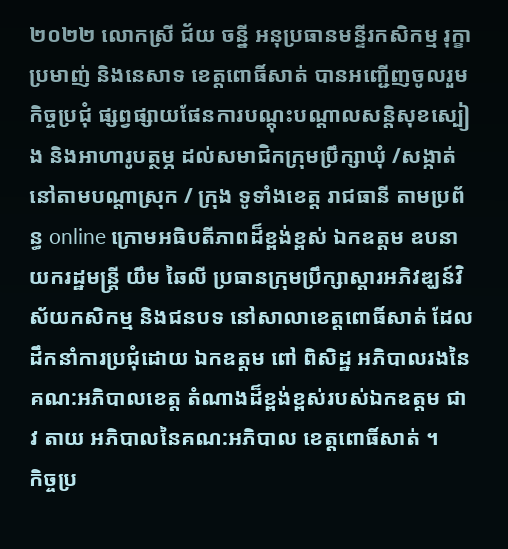២០២២ លោកស្រី ជ័យ ចន្នី អនុប្រធានមន្ទីរកសិកម្ម រុក្ខាប្រមាញ់ និងនេសាទ ខេត្តពោធិ៍សាត់ បានអញ្ជេីញចូលរួមកិច្ចប្រជុំ ផ្សព្វផ្សាយផែនការបណ្តុះបណ្តាលសន្តិសុខស្បៀង និងអាហារូបត្ថម្ភ ដល់សមាជិកក្រុមប្រឹក្សាឃុំ /សង្កាត់ នៅតាមបណ្តាស្រុក / ក្រុង ទូទាំងខេត្ត រាជធានី តាមប្រព័ន្ធ online ក្រោមអធិបតីភាពដ៏ខ្ពង់ខ្ពស់ ឯកឧត្តម ឧបនាយករដ្ឋមន្ត្រី យឹម ឆៃលី ប្រធានក្រុមប្រឹក្សាស្តារអភិវឌ្ឃន៍វិស័យកសិកម្ម និងជនបទ នៅសាលាខេត្តពោធិ៍សាត់ ដែលដឹកនាំការប្រជុំដោយ ឯកឧត្តម ពៅ ពិសិដ្ឋ អភិបាលរងនៃគណ:អភិបាលខេត្ត តំណាងដ៏ខ្ពង់ខ្ពស់របស់ឯកឧត្តម ជាវ តាយ អភិបាលនៃគណ:អភិបាល ខេត្តពោធិ៍សាត់ ។
កិច្ចប្រ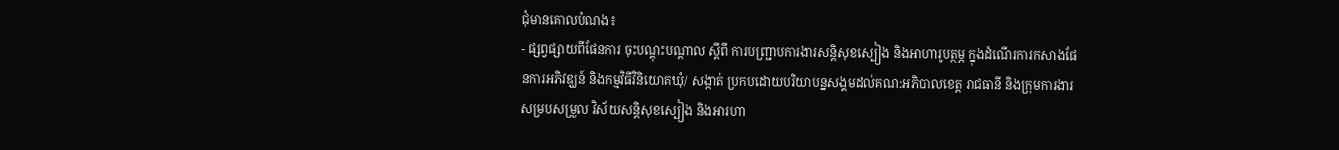ជុំមានគោលបំណង៖
- ផ្សព្វផ្សាយពីផែនការ ចុះបណ្តុះបណ្តាល ស្តីពី ការបញ្ជ្រាបការងារសន្តិសុខស្បៀង និងអាហារូបត្ថម្ភ ក្នុងដំណើរការកសាងផែនការអភិវឌ្ឃន៍ និងកម្មវិធីវិនិយោគឃុំ/ សង្កាត់ ប្រកបដោយបរិយាបន្នសង្គមដល់គណ:អភិបាលខេត្ត រាជធានី និងក្រុមការងារសម្របសម្រួល វិស័យសន្តិសុខស្បៀង និងអារហា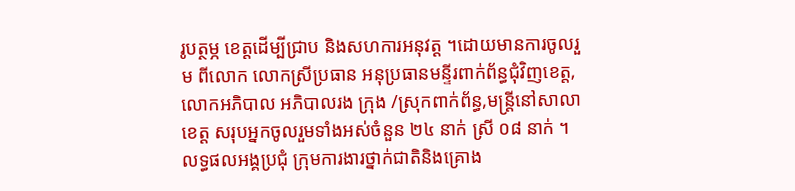រូបត្ថម្ភ ខេត្តដើម្បីជ្រាប និងសហការអនុវត្ត ។ដោយមានការចូលរួម ពីលោក លោកស្រីប្រធាន អនុប្រធានមន្ទីរពាក់ព័ន្ធជុំវិញខេត្ត,លោកអភិបាល អភិបាលរង ក្រុង /ស្រុកពាក់ព័ន្ធ,មន្ត្រីនៅសាលាខេត្ត សរុបអ្នកចូលរួមទាំងអស់ចំនួន ២៤ នាក់ ស្រី ០៨ នាក់ ។
លទ្ធផលអង្គប្រជុំ ក្រុមការងារថ្នាក់ជាតិនិងគ្រោង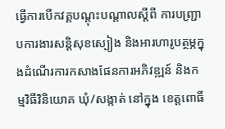ធ្វើការបើកវគ្គបណ្តុះបណ្តាលស្តីពី ការបញ្ជ្រាបការងារសន្តិសុខស្បៀង និងអារហារូបត្ថម្ភក្នុងដំណើរការកសាងផែនការអភិវឌ្ឍន៍ និងកម្មវិធីវិនិយោគ ឃុំ/សង្កាត់ នៅក្នុង ខេត្តពោធិ៍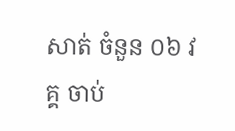សាត់ ចំនួន ០៦ វគ្គ ចាប់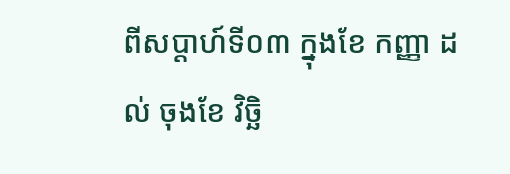ពីសប្តាហ៍ទី០៣ ក្នុងខែ កញ្ញា ដល់ ចុងខែ វិច្ឆិ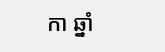កា ឆ្នាំ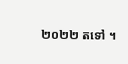២០២២ តទៅ ។